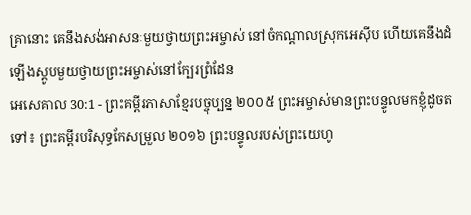គ្រានោះ គេនឹងសង់អាសនៈមួយថ្វាយព្រះអម្ចាស់ នៅចំកណ្ដាលស្រុកអេស៊ីប ហើយគេនឹងដំឡើងស្តូបមួយថ្វាយព្រះអម្ចាស់នៅក្បែរព្រំដែន
អេសេគាល 30:1 - ព្រះគម្ពីរភាសាខ្មែរបច្ចុប្បន្ន ២០០៥ ព្រះអម្ចាស់មានព្រះបន្ទូលមកខ្ញុំដូចតទៅ៖ ព្រះគម្ពីរបរិសុទ្ធកែសម្រួល ២០១៦ ព្រះបន្ទូលរបស់ព្រះយេហូ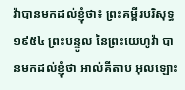វ៉ាបានមកដល់ខ្ញុំថា៖ ព្រះគម្ពីរបរិសុទ្ធ ១៩៥៤ ព្រះបន្ទូល នៃព្រះយេហូវ៉ា បានមកដល់ខ្ញុំថា អាល់គីតាប អុលឡោះ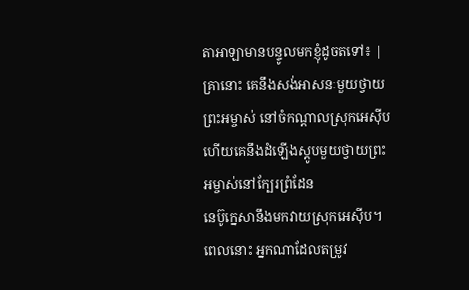តាអាឡាមានបន្ទូលមកខ្ញុំដូចតទៅ៖ |
គ្រានោះ គេនឹងសង់អាសនៈមួយថ្វាយព្រះអម្ចាស់ នៅចំកណ្ដាលស្រុកអេស៊ីប ហើយគេនឹងដំឡើងស្តូបមួយថ្វាយព្រះអម្ចាស់នៅក្បែរព្រំដែន
នេប៊ូក្នេសានឹងមកវាយស្រុកអេស៊ីប។ ពេលនោះ អ្នកណាដែលតម្រូវ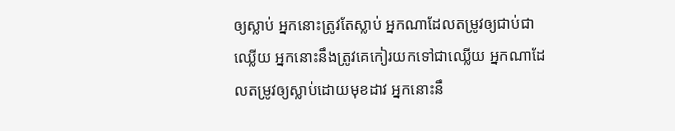ឲ្យស្លាប់ អ្នកនោះត្រូវតែស្លាប់ អ្នកណាដែលតម្រូវឲ្យជាប់ជាឈ្លើយ អ្នកនោះនឹងត្រូវគេកៀរយកទៅជាឈ្លើយ អ្នកណាដែលតម្រូវឲ្យស្លាប់ដោយមុខដាវ អ្នកនោះនឹ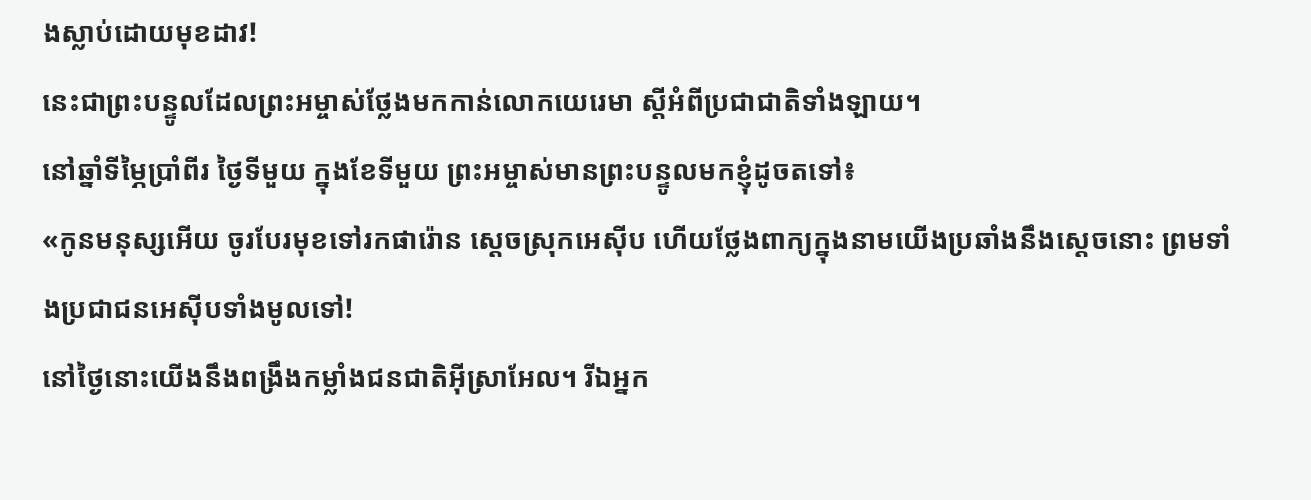ងស្លាប់ដោយមុខដាវ!
នេះជាព្រះបន្ទូលដែលព្រះអម្ចាស់ថ្លែងមកកាន់លោកយេរេមា ស្ដីអំពីប្រជាជាតិទាំងឡាយ។
នៅឆ្នាំទីម្ភៃប្រាំពីរ ថ្ងៃទីមួយ ក្នុងខែទីមួយ ព្រះអម្ចាស់មានព្រះបន្ទូលមកខ្ញុំដូចតទៅ៖
«កូនមនុស្សអើយ ចូរបែរមុខទៅរកផារ៉ោន ស្ដេចស្រុកអេស៊ីប ហើយថ្លែងពាក្យក្នុងនាមយើងប្រឆាំងនឹងស្ដេចនោះ ព្រមទាំងប្រជាជនអេស៊ីបទាំងមូលទៅ!
នៅថ្ងៃនោះយើងនឹងពង្រឹងកម្លាំងជនជាតិអ៊ីស្រាអែល។ រីឯអ្នក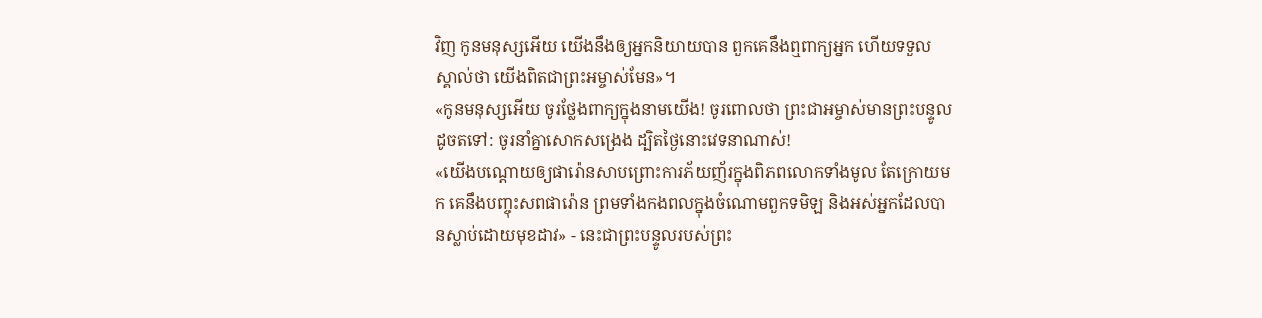វិញ កូនមនុស្សអើយ យើងនឹងឲ្យអ្នកនិយាយបាន ពួកគេនឹងឮពាក្យអ្នក ហើយទទួលស្គាល់ថា យើងពិតជាព្រះអម្ចាស់មែន»។
«កូនមនុស្សអើយ ចូរថ្លែងពាក្យក្នុងនាមយើង! ចូរពោលថា ព្រះជាអម្ចាស់មានព្រះបន្ទូលដូចតទៅ: ចូរនាំគ្នាសោកសង្រេង ដ្បិតថ្ងៃនោះវេទនាណាស់!
«យើងបណ្ដោយឲ្យផារ៉ោនសាបព្រោះការភ័យញ័រក្នុងពិភពលោកទាំងមូល តែក្រោយមក គេនឹងបញ្ចុះសពផារ៉ោន ព្រមទាំងកងពលក្នុងចំណោមពួកទមិឡ និងអស់អ្នកដែលបានស្លាប់ដោយមុខដាវ» - នេះជាព្រះបន្ទូលរបស់ព្រះ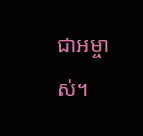ជាអម្ចាស់។